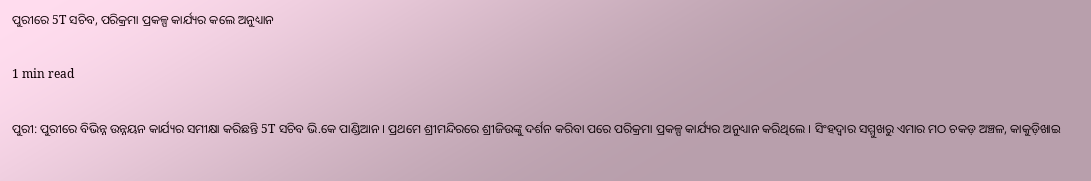ପୁରୀରେ 5T ସଚିବ, ପରିକ୍ରମା ପ୍ରକଳ୍ପ କାର୍ଯ୍ୟର କଲେ ଅନୁଧ୍ୟାନ

1 min read

ପୁରୀ: ପୁରୀରେ ବିଭିନ୍ନ ଉନ୍ନୟନ କାର୍ଯ୍ୟର ସମୀକ୍ଷା କରିଛନ୍ତି 5T ସଚିବ ଭି.କେ ପାଣ୍ଡିଆନ । ପ୍ରଥମେ ଶ୍ରୀମନ୍ଦିରରେ ଶ୍ରୀଜିଉଙ୍କୁ ଦର୍ଶନ କରିବା ପରେ ପରିକ୍ରମା ପ୍ରକଳ୍ପ କାର୍ଯ୍ୟର ଅନୁଧ୍ୟାନ କରିଥିଲେ । ସିଂହଦ୍ବାର ସମ୍ମୁଖରୁ ଏମାର ମଠ ଚକଡ଼ ଅଞ୍ଚଳ, କାକୁଡ଼ିଖାଇ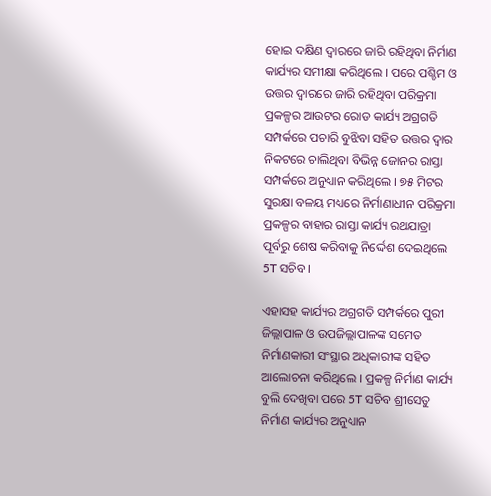ହୋଇ ଦକ୍ଷିଣ ଦ୍ବାରରେ ଜାରି ରହିଥିବା ନିର୍ମାଣ କାର୍ଯ୍ୟର ସମୀକ୍ଷା କରିଥିଲେ । ପରେ ପଶ୍ଚିମ ଓ ଉତ୍ତର ଦ୍ବାରରେ ଜାରି ରହିଥିବା ପରିକ୍ରମା ପ୍ରକଳ୍ପର ଆଉଟର ରୋଡ କାର୍ଯ୍ୟ ଅଗ୍ରଗତି ସମ୍ପର୍କରେ ପଚାରି ବୁଝିବା ସହିତ ଉତ୍ତର ଦ୍ବାର ନିକଟରେ ଚାଲିଥିବା ବିଭିନ୍ନ ଜୋନର ରାସ୍ତା ସମ୍ପର୍କରେ ଅନୁଧ୍ୟାନ କରିଥିଲେ । ୭୫ ମିଟର ସୁରକ୍ଷା ବଳୟ ମଧ୍ୟରେ ନିର୍ମାଣାଧୀନ ପରିକ୍ରମା ପ୍ରକଳ୍ପର ବାହାର ରାସ୍ତା କାର୍ଯ୍ୟ ରଥଯାତ୍ରା ପୂର୍ବରୁ ଶେଷ କରିବାକୁ ନିର୍ଦ୍ଦେଶ ଦେଇଥିଲେ 5T ସଚିବ ।

ଏହାସହ କାର୍ଯ୍ୟର ଅଗ୍ରଗତି ସମ୍ପର୍କରେ ପୁରୀ ଜିଲ୍ଲାପାଳ ଓ ଉପଜିଲ୍ଲାପାଳଙ୍କ ସମେତ ନିର୍ମାଣକାରୀ ସଂସ୍ଥାର ଅଧିକାରୀଙ୍କ ସହିତ ଆଲୋଚନା କରିଥିଲେ । ପ୍ରକଳ୍ପ ନିର୍ମାଣ କାର୍ଯ୍ୟ ବୁଲି ଦେଖିବା ପରେ 5T ସଚିବ ଶ୍ରୀସେତୁ ନିର୍ମାଣ କାର୍ଯ୍ୟର ଅନୁଧ୍ୟାନ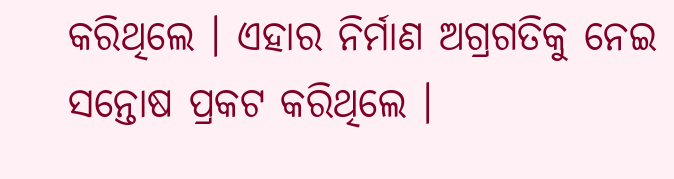କରିଥିଲେ । ଏହାର ନିର୍ମାଣ ଅଗ୍ରଗତିକୁ ନେଇ ସନ୍ତୋଷ ପ୍ରକଟ କରିଥିଲେ ।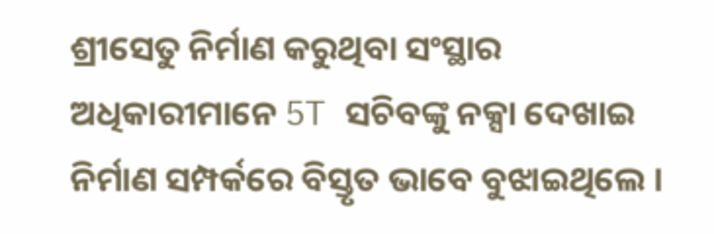ଶ୍ରୀସେତୁ ନିର୍ମାଣ କରୁଥିବା ସଂସ୍ଥାର ଅଧିକାରୀମାନେ 5T ସଚିବଙ୍କୁ ନକ୍ସା ଦେଖାଇ ନିର୍ମାଣ ସମ୍ପର୍କରେ ବିସ୍ତୃତ ଭାବେ ବୁଝାଇଥିଲେ ।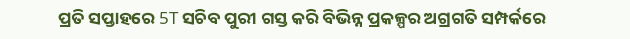ପ୍ରତି ସପ୍ତାହରେ 5T ସଚିବ ପୁରୀ ଗସ୍ତ କରି ବିଭିନ୍ନ ପ୍ରକଳ୍ପର ଅଗ୍ରଗତି ସମ୍ପର୍କରେ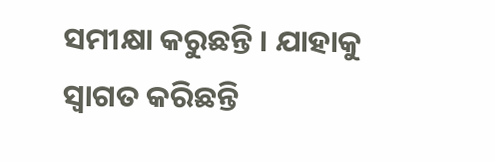ସମୀକ୍ଷା କରୁଛନ୍ତି । ଯାହାକୁ ସ୍ବାଗତ କରିଛନ୍ତି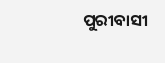ପୁରୀବାସୀ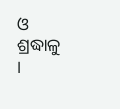ଓ ଶ୍ରଦ୍ଧାଳୁ ।